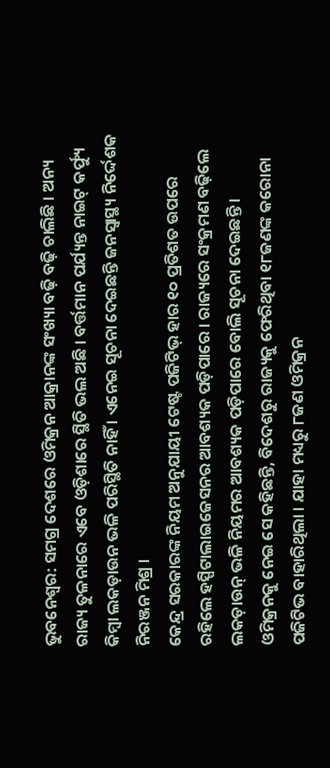ଭୁବନେଶ୍ୱର: ସମଗ୍ର ଦେଶରେ ଓମିକ୍ରନ ଆକ୍ରାନଙ୍କ ସଂଖ୍ୟା ବଢ଼ି ବଢ଼ି ଚାଲିଛି । ଅନ୍ୟ ରାଜ୍ୟ ତୁଳନାରେ ଏବେ ଓଡ଼ିଶାରେ ସ୍ଥିତି ଭଲ ଅଛି । ବର୍ତ୍ତମାନ ପର୍ଯ୍ୟନ୍ତ ନାଇଟ୍ କର୍ଫ୍ୟୁ କିମ୍ବା ଲକଡ଼ାଉନ ଭଳି ପରିସ୍ଥିତି ନାହିଁ । ଏନେଇ ସୂଚନା ଦେଇଛନ୍ତି ଜନସ୍ୱାସ୍ଥ୍ୟ ନିର୍ଦ୍ଦେଶକ ନିରଞ୍ଜନ ମିଶ୍ର ।
କେନ୍ଦ୍ର ସରକାରଙ୍କ ନିୟମ ଅନୁଯାୟୀ ଟେଷ୍ଟ ପଜିଟିଭ୍ ହାର ୧୦ ପ୍ରତିଶତ ଉପରେ ରହିଲେ ହସ୍ପିଟାଲାଇଜେସନର ଆବଶ୍ୟକ ପଡ଼ିପାରେ । ରାଜ୍ୟରେ ସଂକ୍ରମଣ ବଢ଼ିଲେ ଲକଡ଼ାଉନ୍ ଭଳି ନିୟମର ଆବଶ୍ୟକ ପଡ଼ିପାରେ ବୋଲି ସୂଚନା ଦେଇଛନ୍ତି ।
ଓମିକ୍ରନକୁ ନେଇ ସେ କହିଛନ୍ତି, ବିଦେଶରୁ ରାଜ୍ୟକୁ ଫେରିଥିବା ୧୮ଜଣଙ୍କ କରୋନା ପଜିଟିଭ ବାହାରିଥିଲା । ଯାହା ମଧ୍ୟରୁ ୮ଜଣ ଓମିକ୍ରନ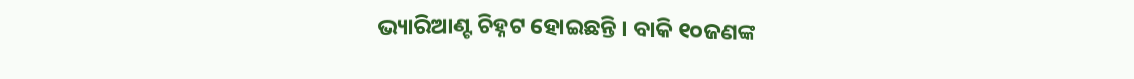ଭ୍ୟାରିଆଣ୍ଟ ଚିହ୍ନଟ ହୋଇଛନ୍ତି । ବାକି ୧୦ଜଣଙ୍କ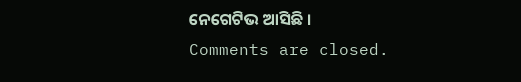ନେଗେଟିଭ ଆସିଛି ।
Comments are closed.